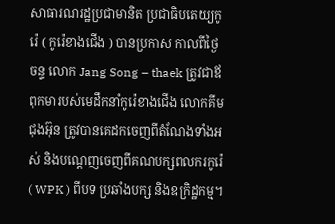សាធារណរដ្ឋប្រជាមានិត ប្រជាធិបតេយ្យកូរ៉េ ( កូរ៉េខាងជើង ) បានប្រកាស កាលពីថ្ងៃចន្ទ លោក Jang Song – thaek ត្រូវជាឪពុកមារបស់មេដឹកនាំកូរ៉េខាងជើង លោកគីម ជុងអ៊ុន ត្រូវបានគេដកចេញពីតំណែងទាំងអស់ និងបណ្តេញចេញពីគណបក្សពលករកូរ៉េ ( WPK ) ពីបទ ប្រឆាំងបក្ស និងឧក្រិដ្ឋកម្ម។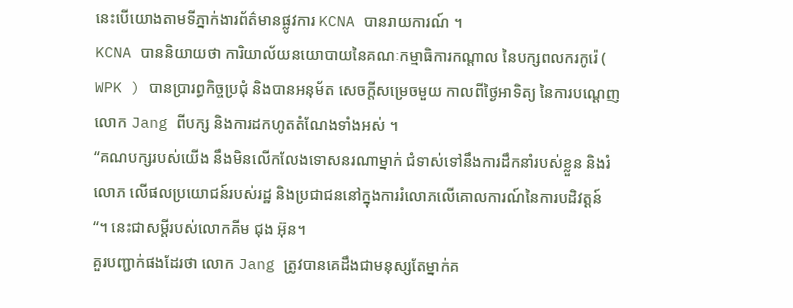នេះបើយោងតាមទីភ្នាក់ងារព័ត៌មានផ្លូវការ KCNA បានរាយការណ៍ ។
KCNA បាននិយាយថា ការិយាល័យនយោបាយនៃគណៈកម្មាធិការកណ្តាល នៃបក្សពលករកូរ៉េ ( WPK ) បានប្រារព្ធកិច្ចប្រជុំ និងបានអនុម័ត សេចក្តីសម្រេចមួយ កាលពីថ្ងៃអាទិត្យ នៃការបណ្ដេញ លោក Jang ពីបក្ស និងការដកហូតតំណែងទាំងអស់ ។
“គណបក្សរបស់យើង នឹងមិនលើកលែងទោសនរណាម្នាក់ ជំទាស់ទៅនឹងការដឹកនាំរបស់ខ្លួន និងរំលោភ លើផលប្រយោជន៍របស់រដ្ឋ និងប្រជាជននៅក្នុងការរំលោភលើគោលការណ៍នៃការបដិវត្តន៍ “។ នេះជាសម្ដីរបស់លោកគីម ជុង អ៊ុន។
គួរបញ្ជាក់ផងដែរថា លោក Jang ត្រូវបានគេដឹងជាមនុស្សតែម្នាក់គ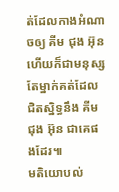ត់ដែលកាងអំណាចឲ្យ គីម ជុង អ៊ុន ហើយក៏ជាមនុស្សតែម្នាក់គត់ដែលជិតស្និទ្ធនឹង គីម ជុង អ៊ុន ជាគេផងដែរ៕
មតិយោបល់